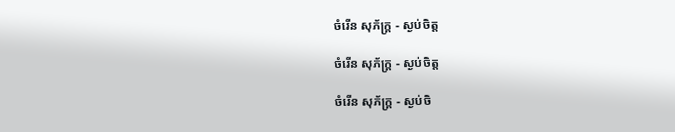ចំរើន សុភ័ក្ដ្រ - ស្ងប់ចិត្ដ

ចំរើន សុភ័ក្ដ្រ - ស្ងប់ចិត្ដ

ចំរើន សុភ័ក្ដ្រ - ស្ងប់ចិ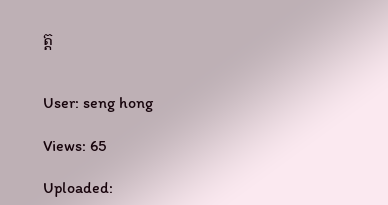ត្ដ


User: seng hong

Views: 65

Uploaded: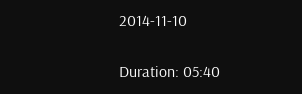2014-11-10

Duration: 05:40